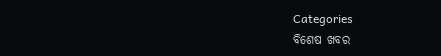Categories
ବିଶେଷ ଖବର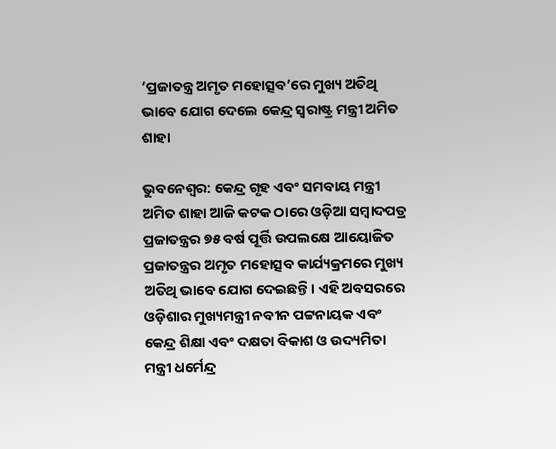‘ପ୍ରଜାତନ୍ତ୍ର ଅମୃତ ମହୋତ୍ସବ’ରେ ମୁଖ୍ୟ ଅତିଥି ଭାବେ ଯୋଗ ଦେଲେ କେନ୍ଦ୍ର ସ୍ଵରାଷ୍ଟ୍ର ମନ୍ତ୍ରୀ ଅମିତ ଶାହା

ଭୁବନେଶ୍ବର: କେନ୍ଦ୍ର ଗୃହ ଏବଂ ସମବାୟ ମନ୍ତ୍ରୀ ଅମିତ ଶାହା ଆଜି କଟକ ଠାରେ ଓଡ଼ିଆ ସମ୍ବାଦପତ୍ର ପ୍ରଜାତନ୍ତ୍ରର ୭୫ ବର୍ଷ ପୂର୍ତ୍ତି ଉପଲକ୍ଷେ ଆୟୋଜିତ ପ୍ରଜାତନ୍ତ୍ରର ଅମୃତ ମହୋତ୍ସବ କାର୍ଯ୍ୟକ୍ରମରେ ମୁଖ୍ୟ ଅତିଥି ଭାବେ ଯୋଗ ଦେଇଛନ୍ତି। ଏହି ଅବସରରେ ଓଡ଼ିଶାର ମୁଖ୍ୟମନ୍ତ୍ରୀ ନବୀନ ପଟ୍ଟନାୟକ ଏବଂ କେନ୍ଦ୍ର ଶିକ୍ଷା ଏବଂ ଦକ୍ଷତା ବିକାଶ ଓ ଉଦ୍ୟମିତା ମନ୍ତ୍ରୀ ଧର୍ମେନ୍ଦ୍ର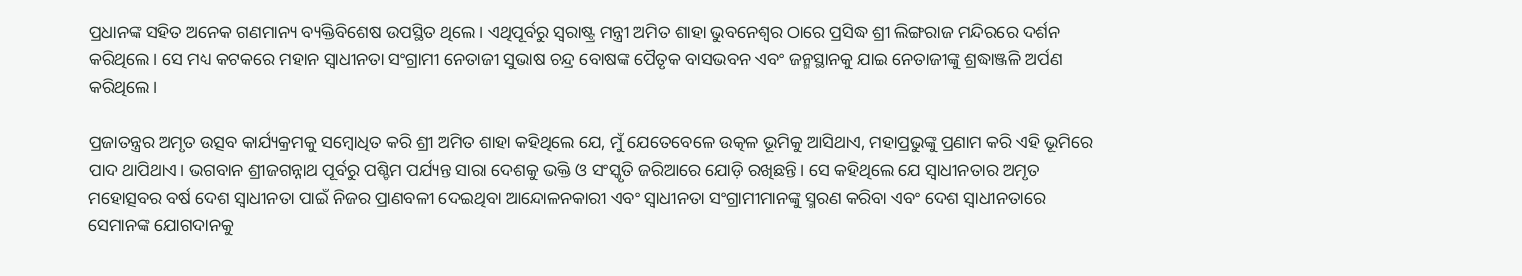ପ୍ରଧାନଙ୍କ ସହିତ ଅନେକ ଗଣମାନ୍ୟ ବ୍ୟକ୍ତିବିଶେଷ ଉପସ୍ଥିତ ଥିଲେ। ଏଥିପୂର୍ବରୁ ସ୍ଵରାଷ୍ଟ୍ର ମନ୍ତ୍ରୀ ଅମିତ ଶାହା ଭୁବନେଶ୍ଵର ଠାରେ ପ୍ରସିଦ୍ଧ ଶ୍ରୀ ଲିଙ୍ଗରାଜ ମନ୍ଦିରରେ ଦର୍ଶନ କରିଥିଲେ। ସେ ମଧ୍ୟ କଟକରେ ମହାନ ସ୍ଵାଧୀନତା ସଂଗ୍ରାମୀ ନେତାଜୀ ସୁଭାଷ ଚନ୍ଦ୍ର ବୋଷଙ୍କ ପୈତୃକ ବାସଭବନ ଏବଂ ଜନ୍ମସ୍ଥାନକୁ ଯାଇ ନେତାଜୀଙ୍କୁ ଶ୍ରଦ୍ଧାଞ୍ଜଳି ଅର୍ପଣ କରିଥିଲେ।

ପ୍ରଜାତନ୍ତ୍ରର ଅମୃତ ଉତ୍ସବ କାର୍ଯ୍ୟକ୍ରମକୁ ସମ୍ବୋଧିତ କରି ଶ୍ରୀ ଅମିତ ଶାହା କହିଥିଲେ ଯେ, ମୁଁ ଯେତେବେଳେ ଉତ୍କଳ ଭୂମିକୁ ଆସିଥାଏ, ମହାପ୍ରଭୁଙ୍କୁ ପ୍ରଣାମ କରି ଏହି ଭୂମିରେ ପାଦ ଥାପିଥାଏ। ଭଗବାନ ଶ୍ରୀଜଗନ୍ନାଥ ପୂର୍ବରୁ ପଶ୍ଚିମ ପର୍ଯ୍ୟନ୍ତ ସାରା ଦେଶକୁ ଭକ୍ତି ଓ ସଂସ୍କୃତି ଜରିଆରେ ଯୋଡ଼ି ରଖିଛନ୍ତି। ସେ କହିଥିଲେ ଯେ ସ୍ଵାଧୀନତାର ଅମୃତ ମହୋତ୍ସବର ବର୍ଷ ଦେଶ ସ୍ଵାଧୀନତା ପାଇଁ ନିଜର ପ୍ରାଣବଳୀ ଦେଇଥିବା ଆନ୍ଦୋଳନକାରୀ ଏବଂ ସ୍ଵାଧୀନତା ସଂଗ୍ରାମୀମାନଙ୍କୁ ସ୍ମରଣ କରିବା ଏବଂ ଦେଶ ସ୍ଵାଧୀନତାରେ ସେମାନଙ୍କ ଯୋଗଦାନକୁ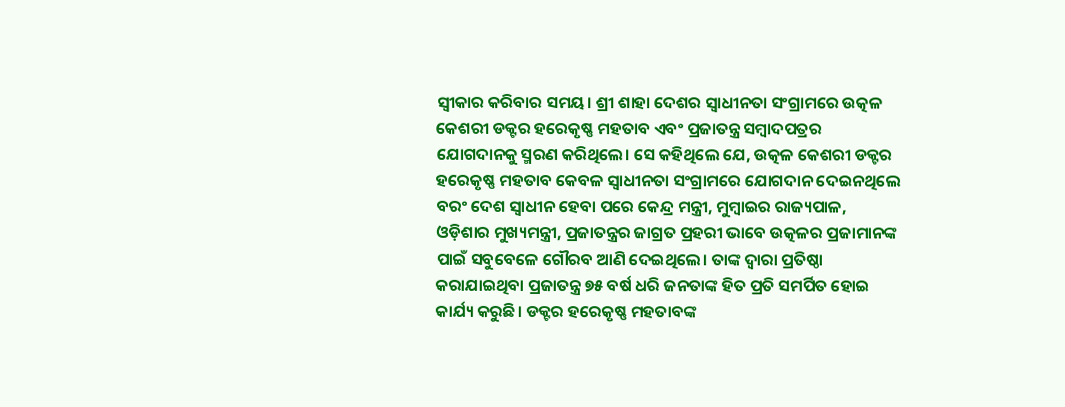ସ୍ଵୀକାର କରିବାର ସମୟ। ଶ୍ରୀ ଶାହା ଦେଶର ସ୍ଵାଧୀନତା ସଂଗ୍ରାମରେ ଉତ୍କଳ କେଶରୀ ଡକ୍ଟର ହରେକୃଷ୍ଣ ମହତାବ ଏବଂ ପ୍ରଜାତନ୍ତ୍ର ସମ୍ବାଦପତ୍ରର ଯୋଗଦାନକୁ ସ୍ମରଣ କରିଥିଲେ। ସେ କହିଥିଲେ ଯେ, ଉତ୍କଳ କେଶରୀ ଡକ୍ଟର ହରେକୃଷ୍ଣ ମହତାବ କେବଳ ସ୍ଵାଧୀନତା ସଂଗ୍ରାମରେ ଯୋଗଦାନ ଦେଇନଥିଲେ ବରଂ ଦେଶ ସ୍ଵାଧୀନ ହେବା ପରେ କେନ୍ଦ୍ର ମନ୍ତ୍ରୀ, ମୁମ୍ବାଇର ରାଜ୍ୟପାଳ, ଓଡ଼ିଶାର ମୁଖ୍ୟମନ୍ତ୍ରୀ, ପ୍ରଜାତନ୍ତ୍ରର ଜାଗ୍ରତ ପ୍ରହରୀ ଭାବେ ଉତ୍କଳର ପ୍ରଜାମାନଙ୍କ ପାଇଁ ସବୁବେଳେ ଗୌରବ ଆଣି ଦେଇଥିଲେ। ତାଙ୍କ ଦ୍ୱାରା ପ୍ରତିଷ୍ଠା କରାଯାଇଥିବା ପ୍ରଜାତନ୍ତ୍ର ୭୫ ବର୍ଷ ଧରି ଜନତାଙ୍କ ହିତ ପ୍ରତି ସମର୍ପିତ ହୋଇ କାର୍ଯ୍ୟ କରୁଛି। ଡକ୍ଟର ହରେକୃଷ୍ଣ ମହତାବଙ୍କ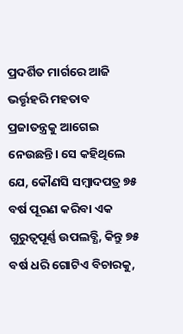ପ୍ରଦର୍ଶିତ ମାର୍ଗରେ ଆଜି ଭର୍ତ୍ତୃହରି ମହତାବ ପ୍ରଜାତନ୍ତ୍ରକୁ ଆଗେଇ ନେଉଛନ୍ତି। ସେ କହିଥିଲେ ଯେ, କୌଣସି ସମ୍ବାଦପତ୍ର ୭୫ ବର୍ଷ ପୂରଣ କରିବା ଏକ ଗୁରୁତ୍ଵପୂର୍ଣ୍ଣ ଉପଲବ୍ଧି, କିନ୍ତୁ ୭୫ ବର୍ଷ ଧରି ଗୋଟିଏ ବିଚାରକୁ,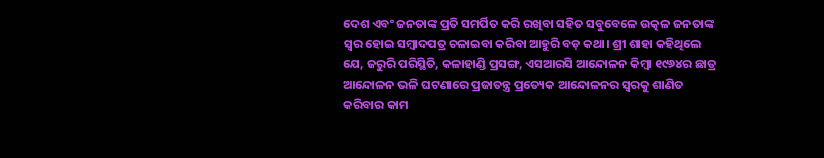ଦେଶ ଏବଂ ଜନତାଙ୍କ ପ୍ରତି ସମର୍ପିତ କରି ରଖିବା ସହିତ ସବୁବେଳେ ଉତ୍କଳ ଜନତାଙ୍କ ସ୍ଵର ହୋଇ ସମ୍ବାଦପତ୍ର ଚଳାଇବା କରିବା ଆହୁରି ବଡ଼ କଥା। ଶ୍ରୀ ଶାହା କହିଥିଲେ ଯେ, ଜରୁରି ପରିସ୍ଥିତି, କଳାହାଣ୍ଡି ପ୍ରସଙ୍ଗ, ଏସଆରସି ଆନ୍ଦୋଳନ କିମ୍ବା ୧୯୬୪ର ଛାତ୍ର ଆନ୍ଦୋଳନ ଭଳି ଘଟଣାରେ ପ୍ରଜାତନ୍ତ୍ର ପ୍ରତ୍ୟେକ ଆନ୍ଦୋଳନର ସ୍ଵରକୁ ଶାଣିତ କରିବାର କାମ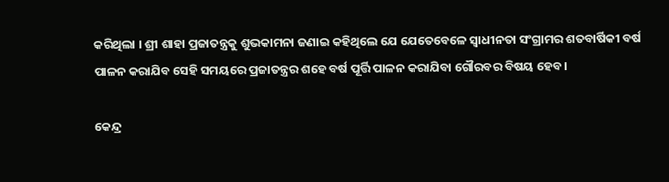କରିଥିଲା । ଶ୍ରୀ ଶାହା ପ୍ରଜାତନ୍ତ୍ରକୁ ଶୁଭକାମନା ଜଣାଇ କହିଥିଲେ ଯେ ଯେତେବେଳେ ସ୍ଵାଧୀନତା ସଂଗ୍ରାମର ଶତବାର୍ଷିକୀ ବର୍ଷ ପାଳନ କରାଯିବ ସେହି ସମୟରେ ପ୍ରଜାତନ୍ତ୍ରର ଶହେ ବର୍ଷ ପୂର୍ତ୍ତି ପାଳନ କରାଯିବା ଗୌରବର ବିଷୟ ହେବ।

କେନ୍ଦ୍ର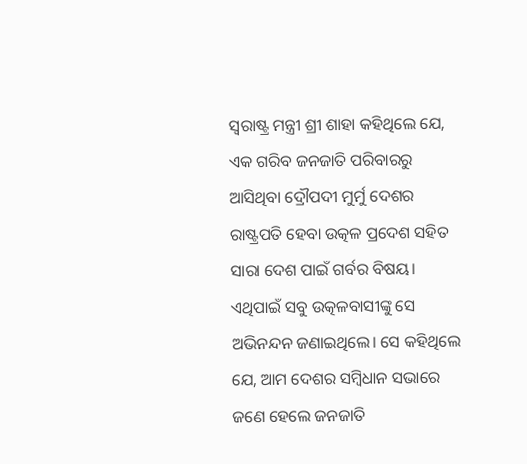ସ୍ଵରାଷ୍ଟ୍ର ମନ୍ତ୍ରୀ ଶ୍ରୀ ଶାହା କହିଥିଲେ ଯେ, ଏକ ଗରିବ ଜନଜାତି ପରିବାରରୁ ଆସିଥିବା ଦ୍ରୌପଦୀ ମୁର୍ମୁ ଦେଶର ରାଷ୍ଟ୍ରପତି ହେବା ଉତ୍କଳ ପ୍ରଦେଶ ସହିତ ସାରା ଦେଶ ପାଇଁ ଗର୍ବର ବିଷୟ। ଏଥିପାଇଁ ସବୁ ଉତ୍କଳବାସୀଙ୍କୁ ସେ ଅଭିନନ୍ଦନ ଜଣାଇଥିଲେ। ସେ କହିଥିଲେ ଯେ, ଆମ ଦେଶର ସମ୍ବିଧାନ ସଭାରେ ଜଣେ ହେଲେ ଜନଜାତି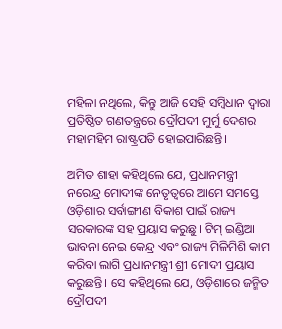ମହିଳା ନଥିଲେ, କିନ୍ତୁ ଆଜି ସେହି ସମ୍ବିଧାନ ଦ୍ୱାରା ପ୍ରତିଷ୍ଠିତ ଗଣତନ୍ତ୍ରରେ ଦ୍ରୌପଦୀ ମୁର୍ମୁ ଦେଶର ମହାମହିମ ରାଷ୍ଟ୍ରପତି ହୋଇପାରିଛନ୍ତି।

ଅମିତ ଶାହା କହିଥିଲେ ଯେ, ପ୍ରଧାନମନ୍ତ୍ରୀ ନରେନ୍ଦ୍ର ମୋଦୀଙ୍କ ନେତୃତ୍ଵରେ ଆମେ ସମସ୍ତେ ଓଡ଼ିଶାର ସର୍ବାଙ୍ଗୀଣ ବିକାଶ ପାଇଁ ରାଜ୍ୟ ସରକାରଙ୍କ ସହ ପ୍ରୟାସ କରୁଛୁ। ଟିମ୍‌ ଇଣ୍ଡିଆ ଭାବନା ନେଇ କେନ୍ଦ୍ର ଏବଂ ରାଜ୍ୟ ମିଳିମିଶି କାମ କରିବା ଲାଗି ପ୍ରଧାନମନ୍ତ୍ରୀ ଶ୍ରୀ ମୋଦୀ ପ୍ରୟାସ କରୁଛନ୍ତି। ସେ କହିଥିଲେ ଯେ, ଓଡ଼ିଶାରେ ଜନ୍ମିତ ଦ୍ରୌପଦୀ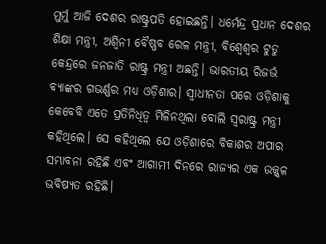ମୁର୍ମୁ ଆଜି ଦେଶର ରାଷ୍ଟ୍ରପତି ହୋଇଛନ୍ତି। ଧର୍ମେନ୍ଦ୍ର ପ୍ରଧାନ ଦେଶର ଶିକ୍ଷା ମନ୍ତ୍ରୀ, ଅଶ୍ୱିନୀ ବୈଷ୍ଣବ ରେଳ ମନ୍ତ୍ରୀ, ବିଶ୍ଵେଶ୍ଵର ଟୁଡୁ କେନ୍ଦ୍ରରେ ଜନଜାତି ରାଷ୍ଟ୍ର ମନ୍ତ୍ରୀ ଅଛନ୍ତି। ଭାରତୀୟ ରିଜର୍ଭ ବ୍ୟାଙ୍କର ଗଭର୍ଣ୍ଣର ମଧ୍ୟ ଓଡ଼ିଶାର। ସ୍ଵାଧୀନତା ପରେ ଓଡ଼ିଶାକୁ କେବେବି ଏତେ ପ୍ରତିନିଧିତ୍ଵ ମିଳିନଥିଲା ବୋଲି ସ୍ଵରାଷ୍ଟ୍ର ମନ୍ତ୍ରୀ କହିଥିଲେ। ସେ କହିଥିଲେ ଯେ ଓଡ଼ିଶାରେ ବିକାଶର ଅପାର ସମ୍ଭାବନା ରହିଛି ଏବଂ ଆଗାମୀ ଦିନରେ ରାଜ୍ୟର ଏକ ଉଜ୍ଜ୍ଵଳ ଭବିଷ୍ୟତ ରହିଛି।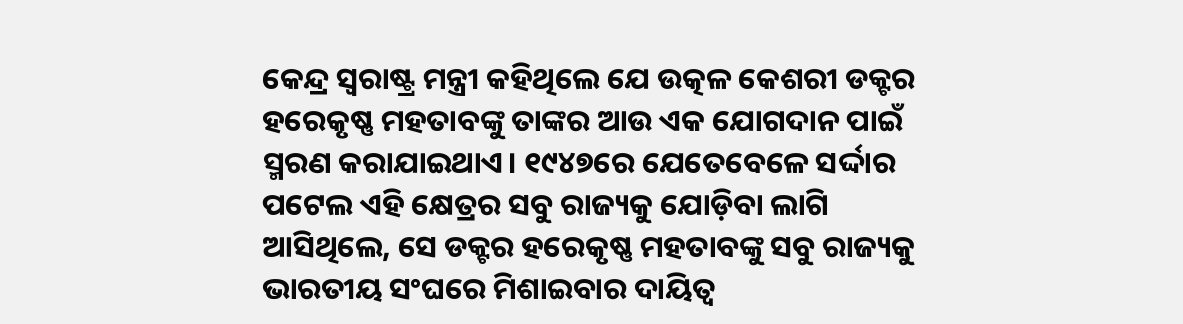କେନ୍ଦ୍ର ସ୍ଵରାଷ୍ଟ୍ର ମନ୍ତ୍ରୀ କହିଥିଲେ ଯେ ଉତ୍କଳ କେଶରୀ ଡକ୍ଟର ହରେକୃଷ୍ଣ ମହତାବଙ୍କୁ ତାଙ୍କର ଆଉ ଏକ ଯୋଗଦାନ ପାଇଁ ସ୍ମରଣ କରାଯାଇଥାଏ। ୧୯୪୭ରେ ଯେତେବେଳେ ସର୍ଦ୍ଦାର ପଟେଲ ଏହି କ୍ଷେତ୍ରର ସବୁ ରାଜ୍ୟକୁ ଯୋଡ଼ିବା ଲାଗି ଆସିଥିଲେ, ସେ ଡକ୍ଟର ହରେକୃଷ୍ଣ ମହତାବଙ୍କୁ ସବୁ ରାଜ୍ୟକୁ ଭାରତୀୟ ସଂଘରେ ମିଶାଇବାର ଦାୟିତ୍ଵ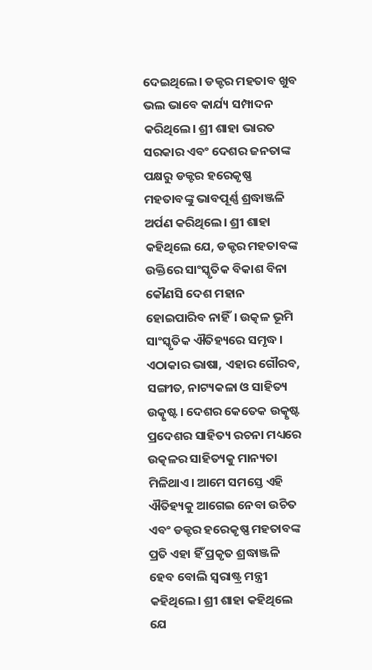ଦେଇଥିଲେ। ଡକ୍ଟର ମହତାବ ଖୁବ ଭଲ ଭାବେ କାର୍ଯ୍ୟ ସମ୍ପାଦନ କରିଥିଲେ। ଶ୍ରୀ ଶାହା ଭାରତ ସରକାର ଏବଂ ଦେଶର ଜନତାଙ୍କ ପକ୍ଷରୁ ଡକ୍ଟର ହରେକୃଷ୍ଣ ମହତାବଙ୍କୁ ଭାବପୂର୍ଣ୍ଣ ଶ୍ରଦ୍ଧାଞ୍ଜଳି ଅର୍ପଣ କରିଥିଲେ। ଶ୍ରୀ ଶାହା କହିଥିଲେ ଯେ, ଡକ୍ଟର ମହତାବଙ୍କ ଉକ୍ତିରେ ସାଂସ୍କୃତିକ ବିକାଶ ବିନା କୌଣସି ଦେଶ ମହାନ ହୋଇପାରିବ ନାହିଁ। ଉତ୍କଳ ଭୂମି ସାଂସ୍କୃତିକ ଐତିହ୍ୟରେ ସମୃଦ୍ଧ। ଏଠାକାର ଭାଷା, ଏହାର ଗୌରବ, ସଙ୍ଗୀତ, ନାଟ୍ୟକଳା ଓ ସାହିତ୍ୟ ଉତ୍କୃଷ୍ଟ। ଦେଶର କେତେକ ଉତ୍କୃଷ୍ଟ ପ୍ରଦେଶର ସାହିତ୍ୟ ରଚନା ମଧ୍ୟରେ ଉତ୍କଳର ସାହିତ୍ୟକୁ ମାନ୍ୟତା ମିଳିଥାଏ। ଆମେ ସମସ୍ତେ ଏହି ଐତିହ୍ୟକୁ ଆଗେଇ ନେବା ଉଚିତ ଏବଂ ଡକ୍ଟର ହରେକୃଷ୍ଣ ମହତାବଙ୍କ ପ୍ରତି ଏହା ହିଁ ପ୍ରକୃତ ଶ୍ରଦ୍ଧାଞ୍ଜଳି ହେବ ବୋଲି ସ୍ଵରାଷ୍ଟ୍ର ମନ୍ତ୍ରୀ କହିଥିଲେ। ଶ୍ରୀ ଶାହା କହିଥିଲେ ଯେ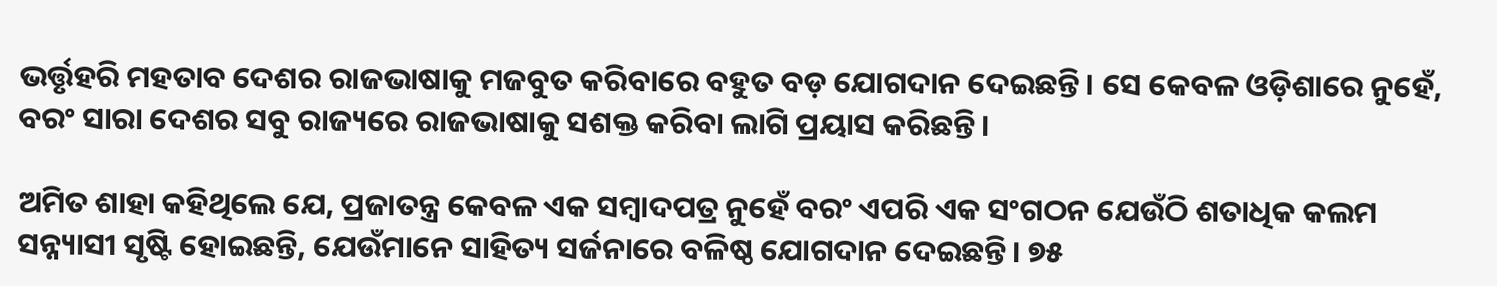ଭର୍ତ୍ତୃହରି ମହତାବ ଦେଶର ରାଜଭାଷାକୁ ମଜବୁତ କରିବାରେ ବହୁତ ବଡ଼ ଯୋଗଦାନ ଦେଇଛନ୍ତି। ସେ କେବଳ ଓଡ଼ିଶାରେ ନୁହେଁ, ବରଂ ସାରା ଦେଶର ସବୁ ରାଜ୍ୟରେ ରାଜଭାଷାକୁ ସଶକ୍ତ କରିବା ଲାଗି ପ୍ରୟାସ କରିଛନ୍ତି।

ଅମିତ ଶାହା କହିଥିଲେ ଯେ, ପ୍ରଜାତନ୍ତ୍ର କେବଳ ଏକ ସମ୍ବାଦପତ୍ର ନୁହେଁ ବରଂ ଏପରି ଏକ ସଂଗଠନ ଯେଉଁଠି ଶତାଧିକ କଲମ ସନ୍ନ୍ୟାସୀ ସୃଷ୍ଟି ହୋଇଛନ୍ତି, ଯେଉଁମାନେ ସାହିତ୍ୟ ସର୍ଜନାରେ ବଳିଷ୍ଠ ଯୋଗଦାନ ଦେଇଛନ୍ତି। ୭୫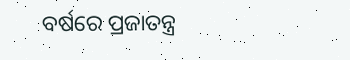ବର୍ଷରେ ପ୍ରଜାତନ୍ତ୍ର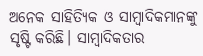ଅନେକ ସାହିତ୍ୟିକ ଓ ସାମ୍ବାଦିକମାନଙ୍କୁ ସୃଷ୍ଟି କରିଛି। ସାମ୍ବାଦିକତାର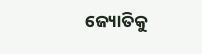ଜ୍ୟୋତିକୁ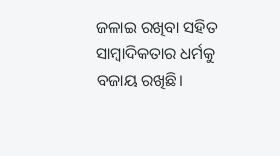ଜଳାଇ ରଖିବା ସହିତ ସାମ୍ବାଦିକତାର ଧର୍ମକୁ ବଜାୟ ରଖିଛି।